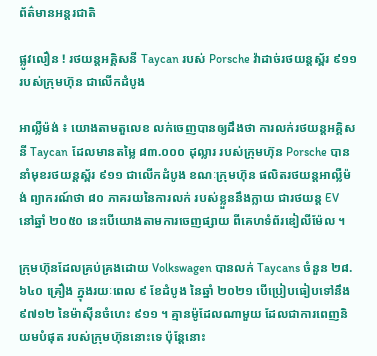ព័ត៌មានអន្តរជាតិ

ផ្លូវលឿន ! រថយន្តអគ្គិសនី Taycan របស់ Porsche វ៉ាដាច់រថយន្តស្ព័រ ៩១១ របស់ក្រុមហ៊ុន ជាលើកដំបូង

អាល្លឺម៉ង់ ៖ យោងតាមតួលេខ លក់ចេញបានឲ្យដឹងថា ការលក់រថយន្តអគ្គិសនី Taycan ដែលមានតម្លៃ ៨៣.០០០ ដុល្លារ របស់ក្រុមហ៊ុន Porsche បាននាំមុខរថយន្តស្ព័រ ៩១១ ជាលើកដំបូង ខណៈក្រុមហ៊ុន ផលិតរថយន្តអាល្លឺម៉ង់ ព្យាករណ៍ថា ៨០ ភាគរយនៃការលក់ របស់ខ្លួននឹងក្លាយ ជារថយន្ត EV នៅឆ្នាំ ២០៥០ នេះបើយោងតាមការចេញផ្សាយ ពីគេហទំព័រឌៀលីម៉ែល ។

ក្រុមហ៊ុនដែលគ្រប់គ្រងដោយ Volkswagen បានលក់ Taycans ចំនួន ២៨.៦៤០ គ្រឿង ក្នុងរយៈពេល ៩ ខែដំបូង នៃឆ្នាំ ២០២១ បើប្រៀបធៀបទៅនឹង ៩៧១២ នៃម៉ាស៊ីនចំហេះ ៩១១ ។ គ្មានម៉ូដែលណាមួយ ដែលជាការពេញនិយមបំផុត របស់ក្រុមហ៊ុននោះទេ ប៉ុន្តែនោះ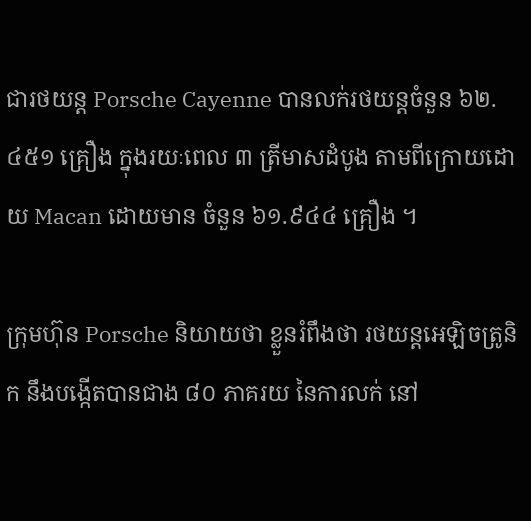ជារថយន្ត Porsche Cayenne បានលក់រថយន្តចំនួន ៦២.៤៥១ គ្រឿង ក្នុងរយៈពេល ៣ ត្រីមាសដំបូង តាមពីក្រោយដោយ Macan ដោយមាន ចំនួន ៦១.៩៤៤ គ្រឿង ។

ក្រុមហ៊ុន Porsche និយាយថា ខ្លួនរំពឹងថា រថយន្តអេឡិចត្រូនិក នឹងបង្កើតបានជាង ៨០ ភាគរយ នៃការលក់ នៅ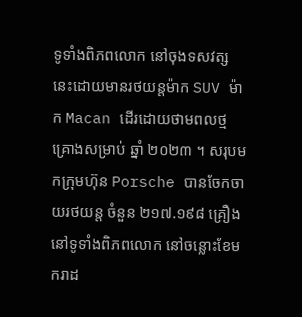ទូទាំងពិភពលោក នៅចុងទសវត្ស នេះដោយមានរថយន្តម៉ាក SUV ម៉ាក Macan ដើរដោយថាមពលថ្ម គ្រោងសម្រាប់ ឆ្នាំ ២០២៣ ។ សរុបមកក្រុមហ៊ុន Porsche បានចែកចាយរថយន្ត ចំនួន ២១៧.១៩៨ គ្រឿង នៅទូទាំងពិភពលោក នៅចន្លោះខែមករាដ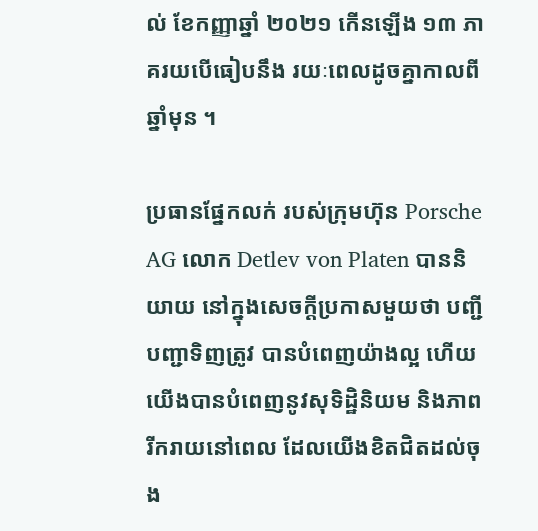ល់ ខែកញ្ញាឆ្នាំ ២០២១ កើនឡើង ១៣ ភាគរយបើធៀបនឹង រយៈពេលដូចគ្នាកាលពីឆ្នាំមុន ។

ប្រធានផ្នែកលក់ របស់ក្រុមហ៊ុន Porsche AG លោក Detlev von Platen បាននិយាយ នៅក្នុងសេចក្តីប្រកាសមួយថា បញ្ជីបញ្ជាទិញត្រូវ បានបំពេញយ៉ាងល្អ ហើយយើងបានបំពេញនូវសុទិដ្ឋិនិយម និងភាពរីករាយនៅពេល ដែលយើងខិតជិតដល់ចុង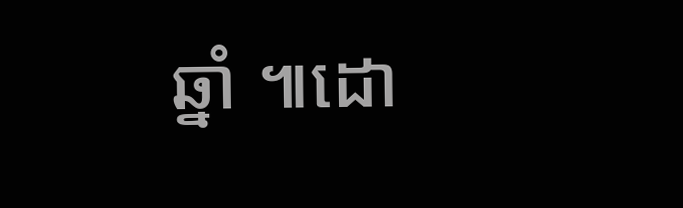ឆ្នាំ ៕ដោ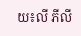យ៖លី ភីលី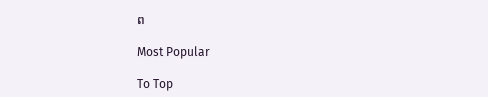ព

Most Popular

To Top